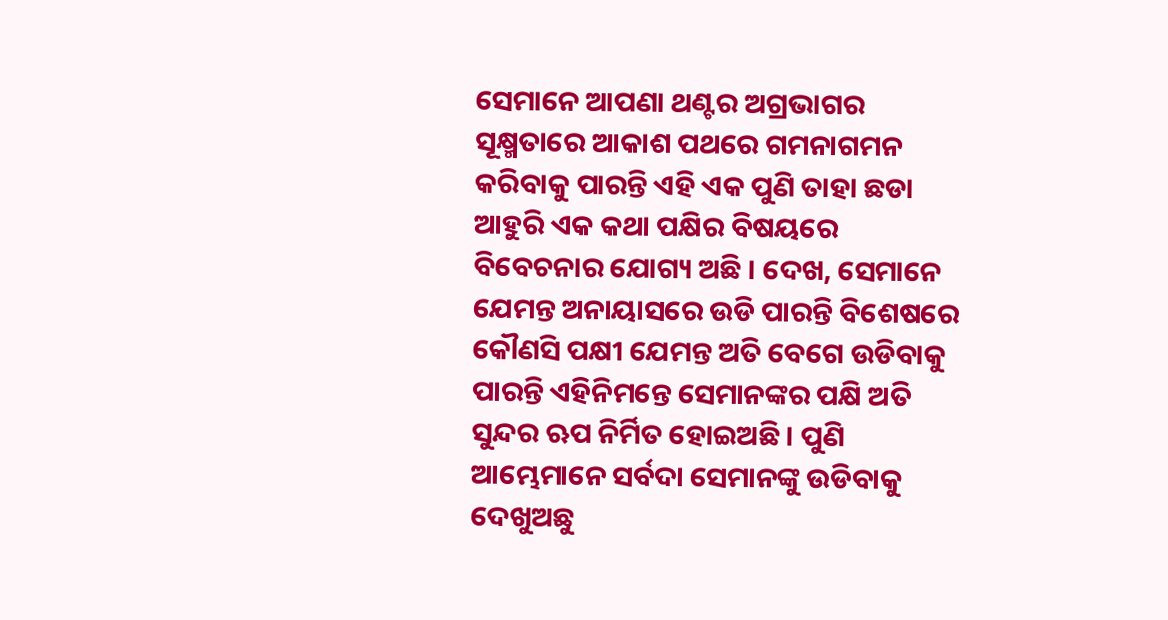ସେମାନେ ଆପଣା ଥଣ୍ଟର ଅଗ୍ରଭାଗର ସୂକ୍ଷ୍ମତାରେ ଆକାଶ ପଥରେ ଗମନାଗମନ କରିବାକୁ ପାରନ୍ତି ଏହି ଏକ ପୁଣି ତାହା ଛଡା ଆହୁରି ଏକ କଥା ପକ୍ଷିର ବିଷୟରେ ବିବେଚନାର ଯୋଗ୍ୟ ଅଛି । ଦେଖ, ସେମାନେ ଯେମନ୍ତ ଅନାୟାସରେ ଉଡି ପାରନ୍ତି ବିଶେଷରେ କୌଣସି ପକ୍ଷୀ ଯେମନ୍ତ ଅତି ବେଗେ ଉଡିବାକୁ ପାରନ୍ତି ଏହିନିମନ୍ତେ ସେମାନଙ୍କର ପକ୍ଷି ଅତି ସୁନ୍ଦର ଋପ ନିର୍ମିତ ହୋଇଅଛି । ପୁଣି ଆମ୍ଭେମାନେ ସର୍ବଦା ସେମାନଙ୍କୁ ଉଡିବାକୁ ଦେଖୁଅଛୁ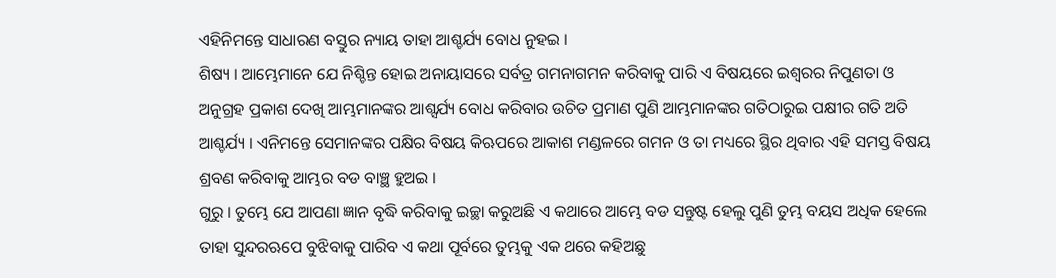ଏହିନିମନ୍ତେ ସାଧାରଣ ବସ୍ତୁର ନ୍ୟାୟ ତାହା ଆଶ୍ଚର୍ଯ୍ୟ ବୋଧ ନୁହଇ ।
ଶିଷ୍ୟ । ଆମ୍ଭେମାନେ ଯେ ନିଶ୍ଚିନ୍ତ ହୋଇ ଅନାୟାସରେ ସର୍ବତ୍ର ଗମନାଗମନ କରିବାକୁ ପାରି ଏ ବିଷୟରେ ଇଶ୍ୱରର ନିପୁଣତା ଓ ଅନୁଗ୍ରହ ପ୍ରକାଶ ଦେଖି ଆମ୍ଭମାନଙ୍କର ଆଶ୍ସର୍ଯ୍ୟ ବୋଧ କରିବାର ଉଚିତ ପ୍ରମାଣ ପୁଣି ଆମ୍ଭମାନଙ୍କର ଗତିଠାରୁଇ ପକ୍ଷୀର ଗତି ଅତି ଆଶ୍ଚର୍ଯ୍ୟ । ଏନିମନ୍ତେ ସେମାନଙ୍କର ପକ୍ଷିର ବିଷୟ କିଋପରେ ଆକାଶ ମଣ୍ଡଳରେ ଗମନ ଓ ତା ମଧ୍ୟରେ ସ୍ଥିର ଥିବାର ଏହି ସମସ୍ତ ବିଷୟ ଶ୍ରବଣ କରିବାକୁ ଆମ୍ଭର ବଡ ବାଞ୍ଛ ହୁଅଇ ।
ଗୁରୁ । ତୁମ୍ଭେ ଯେ ଆପଣା ଜ୍ଞାନ ବୃଦ୍ଧି କରିବାକୁ ଇଚ୍ଛା କରୁଅଛି ଏ କଥାରେ ଆମ୍ଭେ ବଡ ସନ୍ତୁଷ୍ଟ ହେଲୁ ପୁଣି ତୁମ୍ଭ ବୟସ ଅଧିକ ହେଲେ ତାହା ସୁନ୍ଦରଋପେ ବୁଝିବାକୁ ପାରିବ ଏ କଥା ପୂର୍ବରେ ତୁମ୍ଭକୁ ଏକ ଥରେ କହିଅଛୁ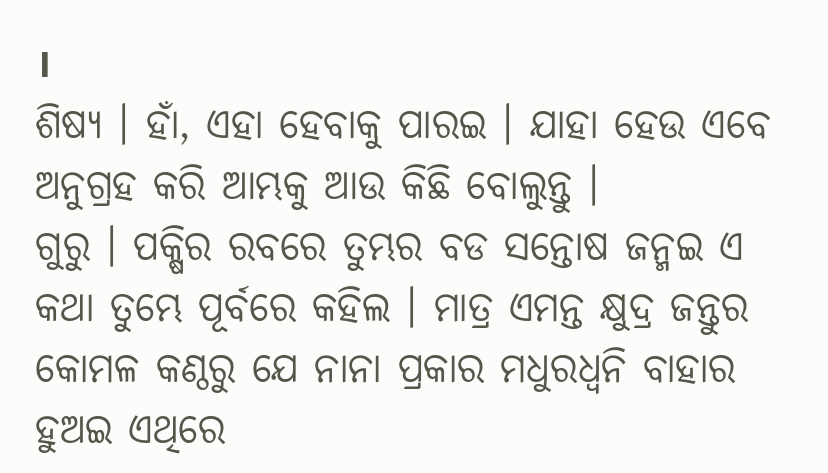।
ଶିଷ୍ୟ । ହାଁ, ଏହା ହେବାକୁ ପାରଇ । ଯାହା ହେଉ ଏବେ ଅନୁଗ୍ରହ କରି ଆମ୍ଭକୁ ଆଉ କିଛି ବୋଲୁନ୍ତୁ ।
ଗୁରୁ । ପକ୍ଷିର ରବରେ ତୁମ୍ଭର ବଡ ସନ୍ତୋଷ ଜନ୍ମଇ ଏ କଥା ତୁମ୍ଭେ ପୂର୍ବରେ କହିଲ । ମାତ୍ର ଏମନ୍ତ କ୍ଷୁଦ୍ର ଜନ୍ତୁର କୋମଳ କଣ୍ଠରୁ ଯେ ନାନା ପ୍ରକାର ମଧୁରଧ୍ୱନି ବାହାର ହୁଅଇ ଏଥିରେ